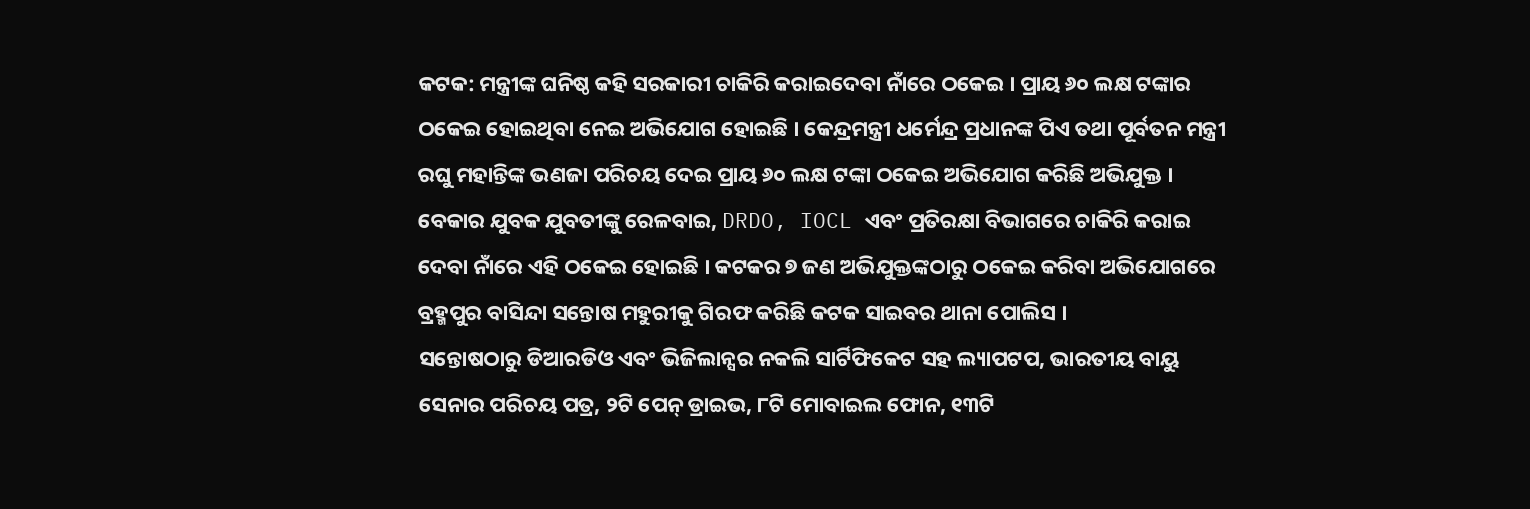କଟକ: ମନ୍ତ୍ରୀଙ୍କ ଘନିଷ୍ଠ କହି ସରକାରୀ ଚାକିରି କରାଇଦେବା ନାଁରେ ଠକେଇ । ପ୍ରାୟ ୬୦ ଲକ୍ଷ ଟଙ୍କାର ଠକେଇ ହୋଇଥିବା ନେଇ ଅଭିଯୋଗ ହୋଇଛି । କେନ୍ଦ୍ରମନ୍ତ୍ରୀ ଧର୍ମେନ୍ଦ୍ର ପ୍ରଧାନଙ୍କ ପିଏ ତଥା ପୂର୍ବତନ ମନ୍ତ୍ରୀ ରଘୁ ମହାନ୍ତିଙ୍କ ଭଣଜା ପରିଚୟ ଦେଇ ପ୍ରାୟ ୬୦ ଲକ୍ଷ ଟଙ୍କା ଠକେଇ ଅଭିଯୋଗ କରିଛି ଅଭିଯୁକ୍ତ । ବେକାର ଯୁବକ ଯୁବତୀଙ୍କୁ ରେଳବାଇ, DRDO, IOCL ଏବଂ ପ୍ରତିରକ୍ଷା ବିଭାଗରେ ଚାକିରି କରାଇ ଦେବା ନାଁରେ ଏହି ଠକେଇ ହୋଇଛି । କଟକର ୭ ଜଣ ଅଭିଯୁକ୍ତଙ୍କଠାରୁ ଠକେଇ କରିବା ଅଭିଯୋଗରେ ବ୍ରହ୍ମପୁର ବାସିନ୍ଦା ସନ୍ତୋଷ ମହୁରୀକୁ ଗିରଫ କରିଛି କଟକ ସାଇବର ଥାନା ପୋଲିସ ।
ସନ୍ତୋଷଠାରୁ ଡିଆରଡିଓ ଏବଂ ଭିଜିଲାନ୍ସର ନକଲି ସାର୍ଟିଫିକେଟ ସହ ଲ୍ୟାପଟପ, ଭାରତୀୟ ବାୟୁ ସେନାର ପରିଚୟ ପତ୍ର, ୨ଟି ପେନ୍ ଡ୍ରାଇଭ, ୮ଟି ମୋବାଇଲ ଫୋନ, ୧୩ଟି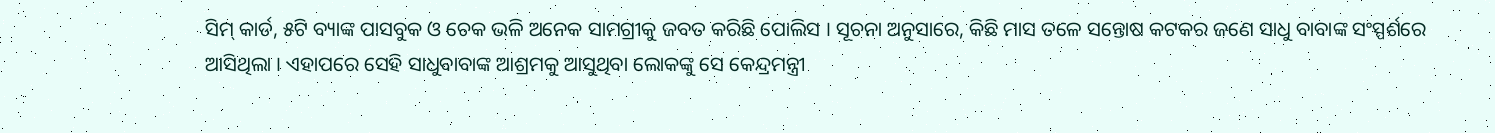ସିମ୍ କାର୍ଡ, ୫ଟି ବ୍ୟାଙ୍କ ପାସବୁକ ଓ ଚେକ ଭଳି ଅନେକ ସାମଗ୍ରୀକୁ ଜବତ କରିଛି ପୋଲିସ । ସୂଚନା ଅନୁସାରେ, କିଛି ମାସ ତଳେ ସନ୍ତୋଷ କଟକର ଜଣେ ସାଧୁ ବାବାଙ୍କ ସଂସ୍ପର୍ଶରେ ଆସିଥିଲା । ଏହାପରେ ସେହି ସାଧୁବାବାଙ୍କ ଆଶ୍ରମକୁ ଆସୁଥିବା ଲୋକଙ୍କୁ ସେ କେନ୍ଦ୍ରମନ୍ତ୍ରୀ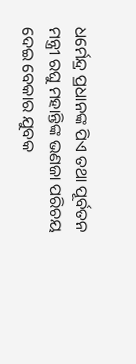ଧର୍ମେନ୍ଦ୍ର ପ୍ରଧାନଙ୍କ ପିଏ ତଥା ପୂର୍ବତନ ମନ୍ତ୍ରୀ ରଘୁ ମହାନ୍ତିଙ୍କ ଭଣଜା ପରିଚୟ ଦେଇ ବେକାର ଯୁବକ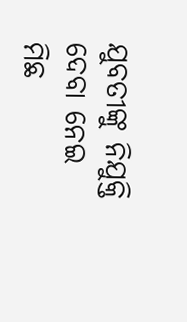ଯୁବତୀଙ୍କୁ ନିଯୁକ୍ତି ଦେବା ନେଇ ମିଛ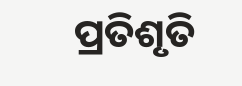ପ୍ରତିଶୃତି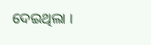ଦେଇଥିଲା ।